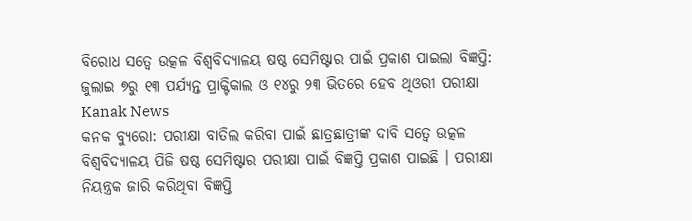ବିରୋଧ ସତ୍ୱେ ଉତ୍କଳ ବିଶ୍ୱବିଦ୍ୟାଳୟ ଷଷ୍ଠ ସେମିଷ୍ଟାର ପାଇଁ ପ୍ରକାଶ ପାଇଲା ବିଜ୍ଞପ୍ତି: ଜୁଲାଇ ୭ରୁ ୧୩ ପର୍ଯ୍ୟନ୍ତ ପ୍ରାକ୍ଟିକାଲ ଓ ୧୪ରୁ ୨୩ ଭିତରେ ହେବ ଥିଓରୀ ପରୀକ୍ଷା Kanak News
କନକ ବ୍ୟୁରୋ: ପରୀକ୍ଷା ବାତିଲ କରିବା ପାଇଁ ଛାତ୍ରଛାତ୍ରୀଙ୍କ ଦାବି ସତ୍ୱେ ଉତ୍କଳ ବିଶ୍ୱବିଦ୍ୟାଳୟ ପିଜି ଷଷ୍ଠ ସେମିଷ୍ଟାର ପରୀକ୍ଷା ପାଇଁ ବିଜ୍ଞପ୍ତି ପ୍ରକାଶ ପାଇଛି । ପରୀକ୍ଷା ନିୟନ୍ତ୍ରକ ଜାରି କରିଥିବା ବିଜ୍ଞପ୍ତି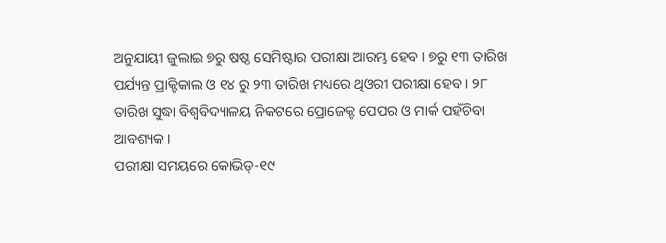ଅନୁଯାୟୀ ଜୁଲାଇ ୭ରୁ ଷଷ୍ଠ ସେମିଷ୍ଟାର ପରୀକ୍ଷା ଆରମ୍ଭ ହେବ । ୭ରୁ ୧୩ ତାରିଖ ପର୍ଯ୍ୟନ୍ତ ପ୍ରାକ୍ଟିକାଲ ଓ ୧୪ ରୁ ୨୩ ତାରିଖ ମଧ୍ୟରେ ଥିଓରୀ ପରୀକ୍ଷା ହେବ । ୨୮ ତାରିଖ ସୁଦ୍ଧା ବିଶ୍ୱବିଦ୍ୟାଳୟ ନିକଟରେ ପ୍ରୋଜେକ୍ଟ ପେପର ଓ ମାର୍କ ପହଁଚିବା ଆବଶ୍ୟକ ।
ପରୀକ୍ଷା ସମୟରେ କୋଭିଡ୍-୧୯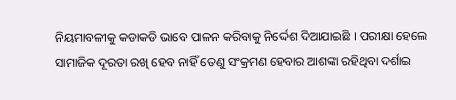ନିୟମାବଳୀକୁ କଡାକଡି ଭାବେ ପାଳନ କରିବାକୁ ନିର୍ଦ୍ଦେଶ ଦିଆଯାଇଛି । ପରୀକ୍ଷା ହେଲେ ସାମାଜିକ ଦୂରତା ରଖି ହେବ ନାହିଁ ତେଣୁ ସଂକ୍ରମଣ ହେବାର ଆଶଙ୍କା ରହିଥିବା ଦର୍ଶାଇ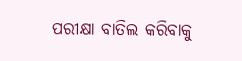ପରୀକ୍ଷା ବାତିଲ କରିବାକୁ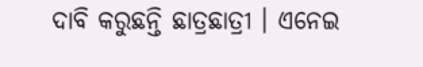ଦାବି କରୁଛନ୍ତି ଛାତ୍ରଛାତ୍ରୀ । ଏନେଇ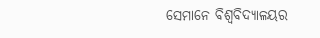ସେମାନେ ବିଶ୍ୱବିଦ୍ୟାଳୟର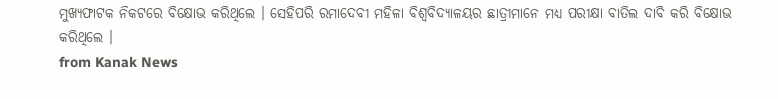ମୁଖ୍ୟଫାଟକ ନିକଟରେ ବିକ୍ଷୋଭ କରିଥିଲେ । ସେହିପରି ରମାଦେବୀ ମହିଳା ବିଶ୍ୱବିଦ୍ୟାଳୟର ଛାତ୍ରୀମାନେ ମଧ୍ୟ ପରୀକ୍ଷା ବାତିଲ ଦାବି କରି ବିକ୍ଷୋଭ କରିଥିଲେ ।
from Kanak News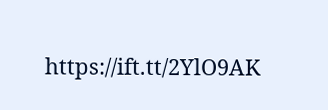https://ift.tt/2YlO9AK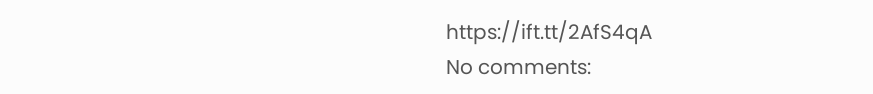https://ift.tt/2AfS4qA
No comments: